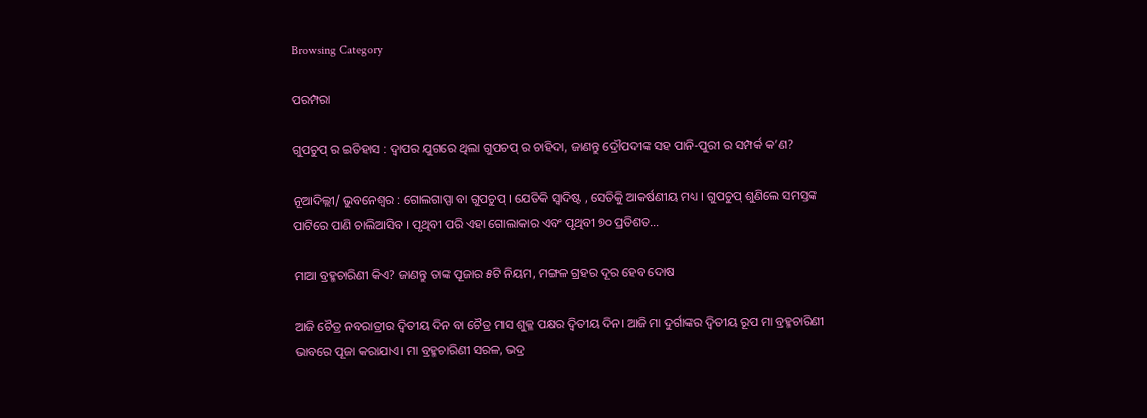Browsing Category

ପରମ୍ପରା

ଗୁପଚୁପ୍ ର ଇତିହାସ : ଦ୍ୱାପର ଯୁଗରେ ଥିଲା ଗୁପଚପ୍ ର ଚାହିଦା, ଜାଣନ୍ତୁ ଦ୍ରୌପଦୀଙ୍କ ସହ ପାନି-ପୁରୀ ର ସମ୍ପର୍କ କ’ଣ?

ନୂଆଦିଲ୍ଲୀ/ ଭୁବନେଶ୍ୱର : ଗୋଲଗାପ୍ପା ବା ଗୁପଚୁପ୍ । ଯେତିକି ସ୍ୱାଦିଷ୍ଟ , ସେତିକିୁ ଆକର୍ଷଣୀୟ ମଧ୍ୟ । ଗୁପଚୁପ୍ ଶୁଣିଲେ ସମସ୍ତଙ୍କ ପାଟିରେ ପାଣି ଚାଲିଆସିବ । ପୃଥିବୀ ପରି ଏହା ଗୋଲାକାର ଏବଂ ପୃଥିବୀ ୭୦ ପ୍ରତିଶତ…

ମାଆ ବ୍ରହ୍ମଚାରିଣୀ କିଏ? ଜାଣନ୍ତୁ ତାଙ୍କ ପୂଜାର ୫ଟି ନିୟମ, ମଙ୍ଗଳ ଗ୍ରହର ଦୂର ହେବ ଦୋଷ

ଆଜି ଚୈତ୍ର ନବରାତ୍ରୀର ଦ୍ୱିତୀୟ ଦିନ ବା ଚୈତ୍ର ମାସ ଶୁକ୍ଳ ପକ୍ଷର ଦ୍ୱିତୀୟ ଦିନ। ଆଜି ମା ଦୁର୍ଗାଙ୍କର ଦ୍ୱିତୀୟ ରୂପ ମା ବ୍ରହ୍ମଚାରିଣୀ ଭାବରେ ପୂଜା କରାଯାଏ। ମା ବ୍ରହ୍ମଚାରିଣୀ ସରଳ, ଭଦ୍ର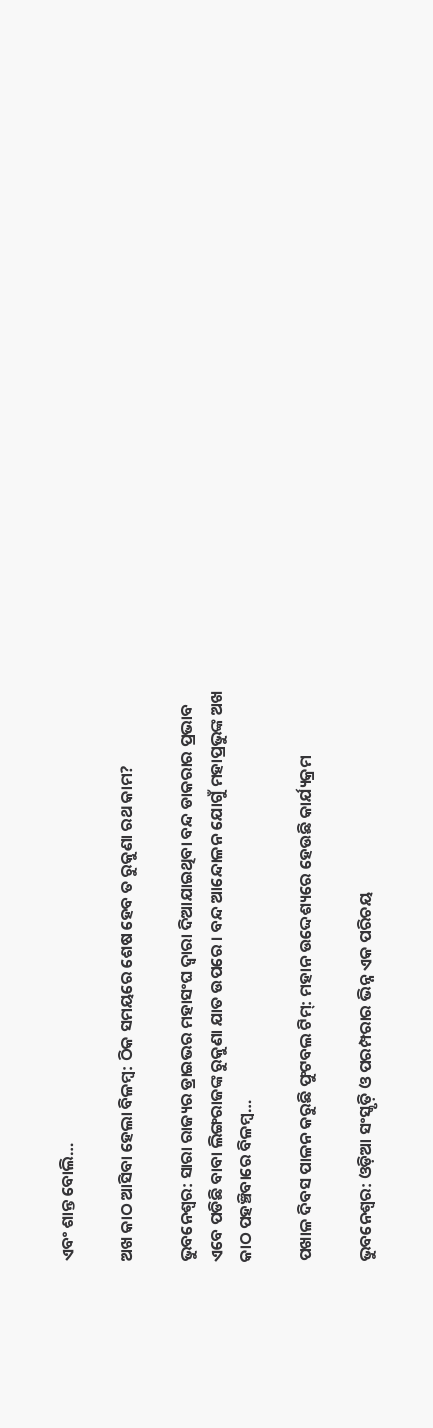ଏବଂ ଶାନ୍ତ ବୋଲି…

ଅଖ କାଠ ଆସିବା ହେଲା ବିଳମ୍ବ: ଠିକ ସମୟରେ ଶେଷ ହେବ ତ ରୁକୁଣା ରଥ କାମ?

ଭୁବନେଶ୍ୱର: ସାରା ରାଜ୍ୟର ଡ୍ରାଇଭର ମହାସଂଘ ଦ୍ୱାରା ଦିଆଯାଇଥିବା ବନ୍ଦ ଡାକରାର ପ୍ରଭାବ ଏବେ ପଡିଛି ବାବା ଲିଙ୍ଗରାଜଙ୍କ ରୁକୁଣା ଯାତ ଉପରେ । ବନ୍ଦ ଆନ୍ଦୋଳନ ଯୋଗୁଁ ମହାପ୍ରଭୁଙ୍କ ଅଖ କାଠ ପହଞ୍ଚିବାରେ ବିଳମ୍ବ…

ପଖାଳ ଦିବସ ପାଳନ କରୁଛି ଫୁଟବଲ ଟିମ୍: ମହାନ ଉଦ୍ଦେଶ୍ୟରେ ହେଉଛି କାର୍ଯ୍ୟକ୍ରମ

ଭୁବନେଶ୍ୱର: ଓଡ଼ିଆ ସଂସ୍କୃତ଼ି ଓ ପରମ୍ପରାର ଭିନ୍ନ ଏକ ପରିଚୟ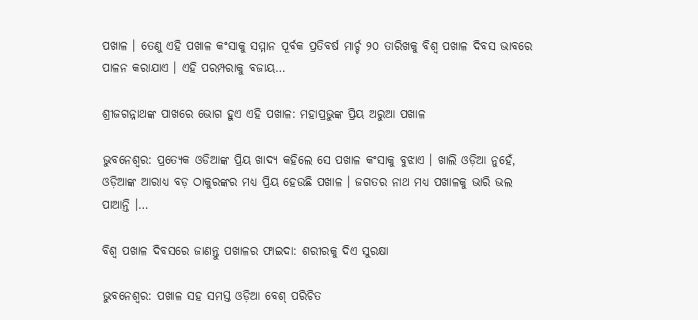ପଖାଳ । ତେଣୁ ଏହି ପଖାଳ କଂସାକୁ ସମ୍ମାନ ପୂର୍ବକ ପ୍ରତିବର୍ଷ ମାର୍ଚ୍ଚ ୨୦ ତାରିଖକୁ ବିଶ୍ୱ ପଖାଳ ଦିବସ ଭାବରେ ପାଳନ କରାଯାଏ । ଏହି ପରମ୍ପରାକୁ ବଜାୟ…

ଶ୍ରୀଜଗନ୍ନାଥଙ୍କ ପାଖରେ ଭୋଗ ହୁଏ ଏହି ପଖାଳ: ମହାପ୍ରଭୁଙ୍କ ପ୍ରିୟ ଅରୁଆ ପଖାଳ

ଭୁବନେଶ୍ୱର: ପ୍ରତ୍ୟେକ ଓଡିଆଙ୍କ ପ୍ରିୟ ଖାଦ୍ୟ କହିଲେ ସେ ପଖାଳ କଂସାକୁ ବୁଝାଏ । ଖାଲି ଓଡ଼ିଆ ନୁହେଁ, ଓଡ଼ିଆଙ୍କ ଆରାଧ୍ୟ ବଡ଼ ଠାକୁରଙ୍କର ମଧ୍ୟ ପ୍ରିୟ ହେଉଛି ପଖାଳ । ଜଗତର ନାଥ ମଧ୍ୟ ପଖାଳକୁ ଭାରି ଭଲ ପାଆନ୍ତି ।…

ବିଶ୍ୱ ପଖାଳ ଦିବସରେ ଜାଣନ୍ତୁ ପଖାଳର ଫାଇଦା: ଶରୀରକୁ ଦିଏ ସୁରକ୍ଷା

ଭୁବନେଶ୍ୱର: ପଖାଳ ସହ ସମସ୍ତ ଓଡ଼ିଆ ବେଶ୍ ପରିଚିତ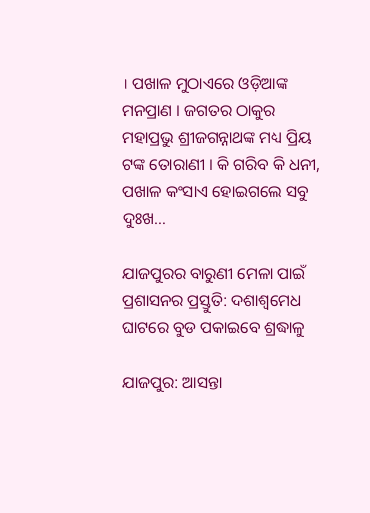। ପଖାଳ ମୁଠାଏରେ ଓଡ଼ିଆଙ୍କ ମନପ୍ରାଣ । ଜଗତର ଠାକୁର ମହାପ୍ରଭୁ ଶ୍ରୀଜଗନ୍ନାଥଙ୍କ ମଧ୍ୟ ପ୍ରିୟ ଟଙ୍କ ତୋରାଣୀ । କି ଗରିବ କି ଧନୀ, ପଖାଳ କଂସାଏ ହୋଇଗଲେ ସବୁ ଦୁଃଖ…

ଯାଜପୁରର ବାରୁଣୀ ମେଳା ପାଇଁ ପ୍ରଶାସନର ପ୍ରସ୍ତୁତି: ଦଶାଶ୍ୱମେଧ ଘାଟରେ ବୁଡ ପକାଇବେ ଶ୍ରଦ୍ଧାଳୁ

ଯାଜପୁର: ଆସନ୍ତା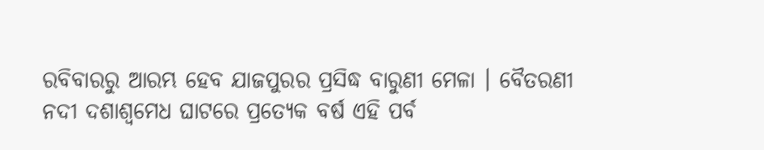ରବିବାରରୁ ଆରମ୍ଭ ହେବ ଯାଜପୁରର ପ୍ରସିଦ୍ଧ ବାରୁଣୀ ମେଳା । ବୈତରଣୀ ନଦୀ ଦଶାଶ୍ୱମେଧ ଘାଟରେ ପ୍ରତ୍ୟେକ ବର୍ଷ ଏହି ପର୍ବ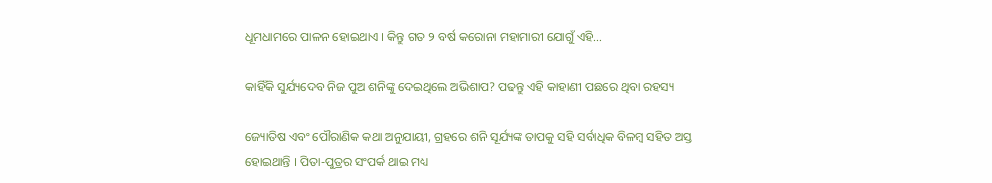ଧୂମଧାମରେ ପାଳନ ହୋଇଥାଏ । କିନ୍ତୁ ଗତ ୨ ବର୍ଷ କରୋନା ମହାମାରୀ ଯୋଗୁଁ ଏହି…

କାହିଁକି ସୁର୍ଯ୍ୟଦେବ ନିଜ ପୁଅ ଶନିଙ୍କୁ ଦେଇଥିଲେ ଅଭିଶାପ? ପଢନ୍ତୁ ଏହି କାହାଣୀ ପଛରେ ଥିବା ରହସ୍ୟ

ଜ୍ୟୋତିଷ ଏବଂ ପୌରାଣିକ କଥା ଅନୁଯାୟୀ, ଗ୍ରହରେ ଶନି ସୂର୍ଯ୍ୟଙ୍କ ତାପକୁ ସହି ସର୍ବାଧିକ ବିଳମ୍ବ ସହିତ ଅସ୍ତ ହୋଇଥାନ୍ତି । ପିତା-ପୁତ୍ରର ସଂପର୍କ ଥାଇ ମଧ୍ୟ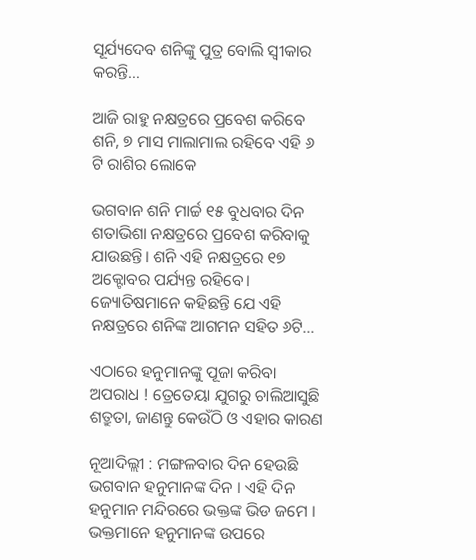ସୂର୍ଯ୍ୟଦେବ ଶନିଙ୍କୁ ପୁତ୍ର ବୋଲି ସ୍ୱୀକାର କରନ୍ତି…

ଆଜି ରାହୁ ନକ୍ଷତ୍ରରେ ପ୍ରବେଶ କରିବେ ଶନି, ୭ ମାସ ମାଲାମାଲ ରହିବେ ଏହି ୬ ଟି ରାଶିର ଲୋକେ

ଭଗବାନ ଶନି ମାର୍ଚ୍ଚ ୧୫ ବୁଧବାର ଦିନ ଶତାଭିଶା ନକ୍ଷତ୍ରରେ ପ୍ରବେଶ କରିବାକୁ ଯାଉଛନ୍ତି। ଶନି ଏହି ନକ୍ଷତ୍ରରେ ୧୭ ଅକ୍ଟୋବର ପର୍ଯ୍ୟନ୍ତ ରହିବେ। ଜ୍ୟୋତିଷମାନେ କହିଛନ୍ତି ଯେ ଏହି ନକ୍ଷତ୍ରରେ ଶନିଙ୍କ ଆଗମନ ସହିତ ୬ଟି…

ଏଠାରେ ହନୁମାନଙ୍କୁ ପୂଜା କରିବା ଅପରାଧ ! ତ୍ରେତେୟା ଯୁଗରୁ ଚାଲିଆସୁଛି ଶତ୍ରୁତା, ଜାଣନ୍ତୁ କେଉଁଠି ଓ ଏହାର କାରଣ

ନୂଆଦିଲ୍ଲୀ : ମଙ୍ଗଳବାର ଦିନ ହେଉଛି ଭଗବାନ ହନୁମାନଙ୍କ ଦିନ । ଏହି ଦିନ ହନୁମାନ ମନ୍ଦିରରେ ଭକ୍ତଙ୍କ ଭିଡ ଜମେ । ଭକ୍ତମାନେ ହନୁମାନଙ୍କ ଉପରେ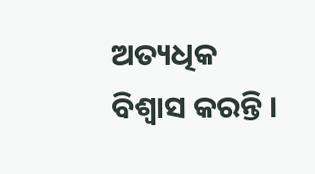ଅତ୍ୟଧିକ ବିଶ୍ୱାସ କରନ୍ତି ।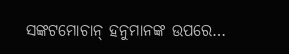ସଙ୍କଟମୋଚାନ୍ ହନୁମାନଙ୍କ ଉପରେ…